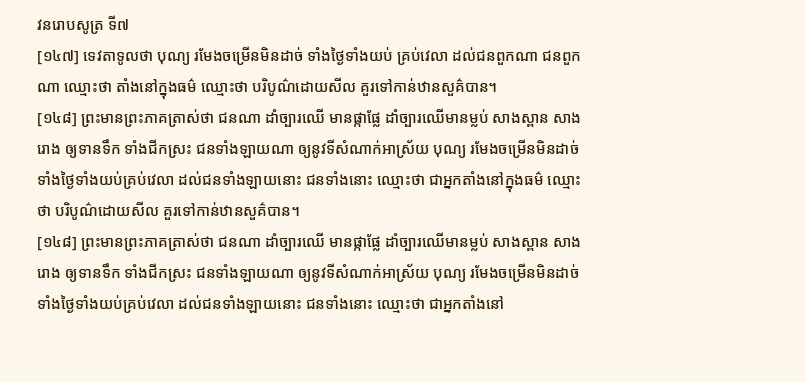វនរោបសូត្រ ទី៧
[១៤៧] ទេវតាទូលថា បុណ្យ រមែងចម្រើនមិនដាច់ ទាំងថ្ងៃទាំងយប់ គ្រប់វេលា ដល់ជនពួកណា ជនពួកណា ឈ្មោះថា តាំងនៅក្នុងធម៌ ឈ្មោះថា បរិបូណ៌ដោយសីល គួរទៅកាន់ឋានសួគ៌បាន។
[១៤៨] ព្រះមានព្រះភាគត្រាស់ថា ជនណា ដាំច្បារឈើ មានផ្កាផ្លែ ដាំច្បារឈើមានម្លប់ សាងស្ពាន សាងរោង ឲ្យទានទឹក ទាំងជីកស្រះ ជនទាំងឡាយណា ឲ្យនូវទីសំណាក់អាស្រ័យ បុណ្យ រមែងចម្រើនមិនដាច់ ទាំងថ្ងៃទាំងយប់គ្រប់វេលា ដល់ជនទាំងឡាយនោះ ជនទាំងនោះ ឈ្មោះថា ជាអ្នកតាំងនៅក្នុងធម៌ ឈ្មោះថា បរិបូណ៌ដោយសីល គួរទៅកាន់ឋានសួគ៌បាន។
[១៤៨] ព្រះមានព្រះភាគត្រាស់ថា ជនណា ដាំច្បារឈើ មានផ្កាផ្លែ ដាំច្បារឈើមានម្លប់ សាងស្ពាន សាងរោង ឲ្យទានទឹក ទាំងជីកស្រះ ជនទាំងឡាយណា ឲ្យនូវទីសំណាក់អាស្រ័យ បុណ្យ រមែងចម្រើនមិនដាច់ ទាំងថ្ងៃទាំងយប់គ្រប់វេលា ដល់ជនទាំងឡាយនោះ ជនទាំងនោះ ឈ្មោះថា ជាអ្នកតាំងនៅ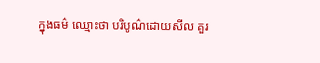ក្នុងធម៌ ឈ្មោះថា បរិបូណ៌ដោយសីល គួរ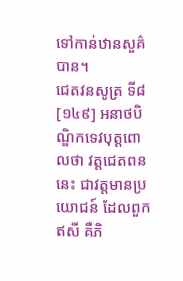ទៅកាន់ឋានសួគ៌បាន។
ជេតវនសូត្រ ទី៨
[១៤៩] អនាថបិណ្ឌិកទេវបុត្តពោលថា វត្តជេតពននេះ ជាវត្តមានប្រយោជន៍ ដែលពួកឥសី គឺភិ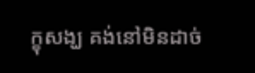ក្ខុសង្ឃ គង់នៅមិនដាច់